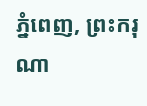ភ្នំពេញ, ព្រះករុណា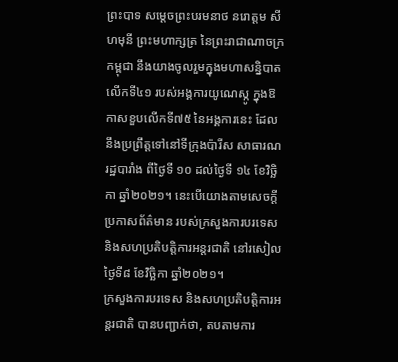ព្រះបាទ សម្តេចព្រះបរមនាថ នរោត្តម សីហមុនី ព្រះមហាក្សត្រ នៃព្រះរាជាណាចក្រកម្ពុជា នឹងយាងចូលរួមក្នុងមហាសន្និបាតលើកទី៤១ របស់អង្គការយូណេស្កូ ក្នុងឱកាសខួបលើកទី៧៥ នៃអង្គការនេះ ដែលនឹងប្រព្រឹត្តទៅនៅទីក្រុងប៉ារីស សាធារណរដ្ឋបារាំង ពីថ្ងៃទី ១០ ដល់ថ្ងៃទី ១៤ ខែវិច្ឆិកា ឆ្នាំ២០២១។ នេះបើយោងតាមសេចក្តីប្រកាសព័ត៌មាន របស់ក្រសួងការបរទេស និងសហប្រតិបត្តិការអន្តរជាតិ នៅរសៀលថ្ងៃទី៨ ខែវិច្ឆិកា ឆ្នាំ២០២១។
ក្រសួងការបរទេស និងសហប្រតិបត្តិការអន្តរជាតិ បានបញ្ជាក់ថា, តបតាមការ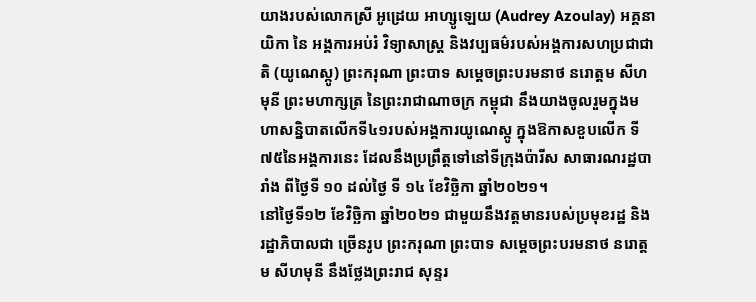យាងរបស់លោកស្រី អូដ្រេយ អាហ្សូឡេយ (Audrey Azoulay) អគ្គនាយិកា នៃ អង្គការអប់រំ វិទ្យាសាស្ត្រ និងវប្បធម៌របស់អង្គការសហប្រជាជាតិ (យូណេស្កូ) ព្រះករុណា ព្រះបាទ សម្តេចព្រះបរមនាថ នរោត្តម សីហមុនី ព្រះមហាក្សត្រ នៃព្រះរាជាណាចក្រ កម្ពុជា នឹងយាងចូលរួមក្នុងមហាសន្និបាតលើកទី៤១របស់អង្គការយូណេស្កូ ក្នុងឱកាសខួបលើក ទី៧៥នៃអង្គការនេះ ដែលនឹងប្រព្រឹត្តទៅនៅទីក្រុងប៉ារីស សាធារណរដ្ឋបារាំង ពីថ្ងៃទី ១០ ដល់ថ្ងៃ ទី ១៤ ខែវិច្ឆិកា ឆ្នាំ២០២១។
នៅថ្ងៃទី១២ ខែវិច្ឆិកា ឆ្នាំ២០២១ ជាមួយនឹងវត្តមានរបស់ប្រមុខរដ្ឋ និង រដ្ឋាភិបាលជា ច្រើនរូប ព្រះករុណា ព្រះបាទ សម្តេចព្រះបរមនាថ នរោត្តម សីហមុនី នឹងថ្លែងព្រះរាជ សុន្ទរ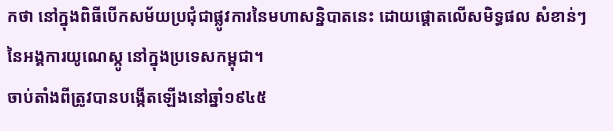កថា នៅក្នុងពិធីបើកសម័យប្រជុំជាផ្លូវការនៃមហាសន្និបាតនេះ ដោយផ្តោតលើសមិទ្ធផល សំខាន់ៗនៃអង្គការយូណេស្កូ នៅក្នុងប្រទេសកម្ពុជា។
ចាប់តាំងពីត្រូវបានបង្កើតឡើងនៅឆ្នាំ១៩៤៥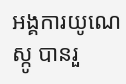អង្គការយូណេស្កូ បានរួ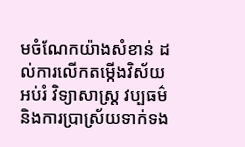មចំណែកយ៉ាងសំខាន់ ដល់ការលើកតម្កើងវិស័យអប់រំ វិទ្យាសាស្ត្រ វប្បធម៌ និងការប្រាស្រ័យទាក់ទង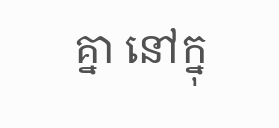គ្នា នៅក្នុ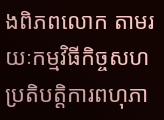ងពិភពលោក តាមរយៈកម្មវិធីកិច្ចសហប្រតិបត្តិការពហុភា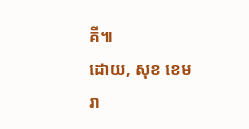គី៕
ដោយ, សុខ ខេមរា